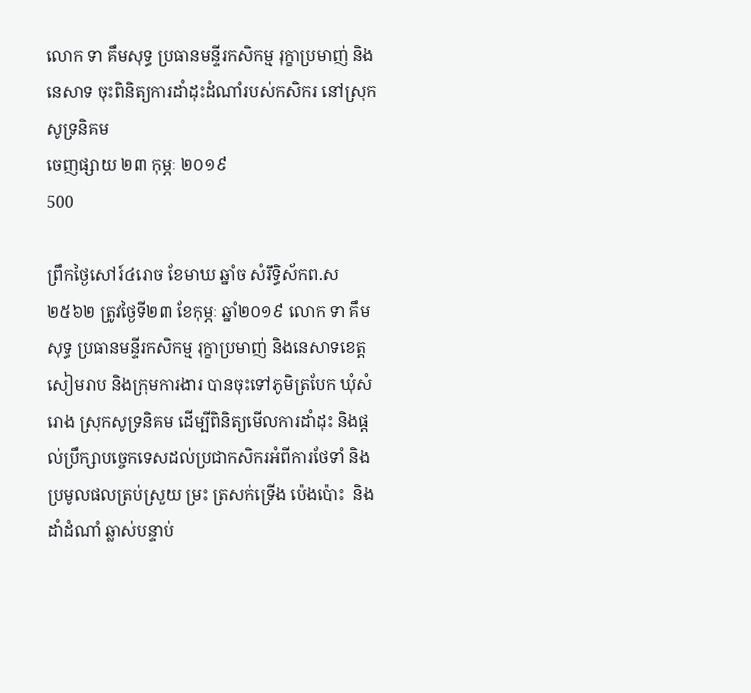លោក ទា គឹមសុទ្ធ ប្រធានមន្ទីរកសិកម្ម រុក្ខាប្រមាញ់ និងនេសាទ ចុះពិនិត្យការដាំដុះដំណាំរបស់កសិករ នៅស្រុកសូទ្រនិគម
ចេញផ្សាយ ២៣ កុម្ភៈ ២០១៩
500

ព្រឹកថ្ងៃសៅរ៍៤រោច ខែមាឃ ឆ្នាំច សំរឹទ្ធិស័កព.ស២៥៦២ ត្រូវថ្ងៃទី២៣ ខែកុម្ភៈ ឆ្នាំ២០១៩ លោក ទា គឹមសុទ្ធ ប្រធានមន្ទីរកសិកម្ម រុក្ខាប្រមាញ់ និងនេសាទខេត្តសៀមរាប និងក្រុមការងារ បានចុះទៅភូមិត្របែក ឃុំសំរោង ស្រុកសូទ្រនិគម ដើម្បីពិនិត្យមើលការដាំដុះ និងផ្តល់ប្រឹក្សាបច្ចេកទេសដល់ប្រជាកសិករអំពីការថែទាំ និងប្រមូលផលត្រប់ស្រួយ ម្រះ ត្រសក់ទ្រើង ប៉េងប៉ោះ  និងដាំដំណាំ ឆ្លាស់បន្ទាប់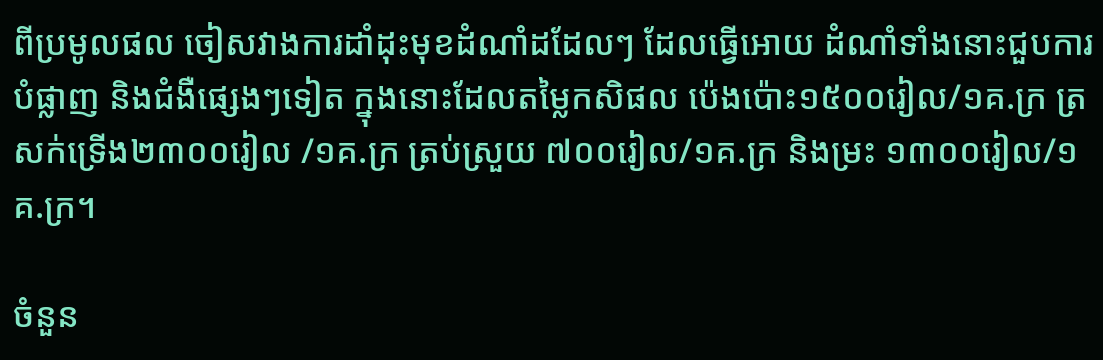ពីប្រមូលផល ចៀសវាងការដាំដុះមុខដំណាំដដែលៗ ដែលធ្វើអោយ ដំណាំទាំងនោះជួបការបំផ្លាញ និងជំងឺផ្សេងៗទៀត ក្នុងនោះដែលតម្លៃកសិផល ប៉េងប៉ោះ១៥០០រៀល/១គ.ក្រ ត្រសក់ទ្រើង២៣០០រៀល /១គ.ក្រ ត្រប់ស្រួយ ៧០០រៀល/១គ.ក្រ និងម្រះ ១៣០០រៀល/១គ.ក្រ។

ចំនួន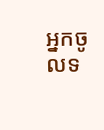អ្នកចូលទ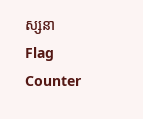ស្សនា
Flag Counter